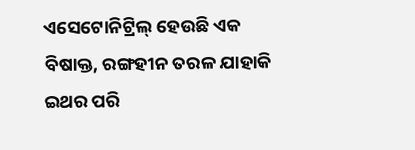ଏସେଟୋନିଟ୍ରିଲ୍ ହେଉଛି ଏକ ବିଷାକ୍ତ, ରଙ୍ଗହୀନ ତରଳ ଯାହାକି ଇଥର ପରି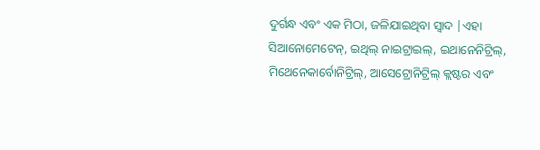ଦୁର୍ଗନ୍ଧ ଏବଂ ଏକ ମିଠା, ଜଳିଯାଇଥିବା ସ୍ୱାଦ |ଏହା ସିଆନୋମେଟେନ୍, ଇଥିଲ୍ ନାଇଟ୍ରାଇଲ୍, ଇଥାନେନିଟ୍ରିଲ୍, ମିଥେନେକାର୍ବୋନିଟ୍ରିଲ୍, ଆସେଟ୍ରୋନିଟ୍ରିଲ୍ କ୍ଲଷ୍ଟର ଏବଂ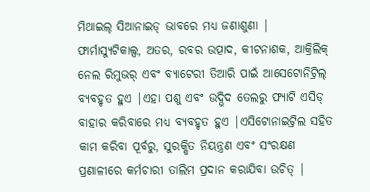ମିଥାଇଲ୍ ସିଆନାଇଡ୍ ଭାବରେ ମଧ୍ୟ ଜଣାଶୁଣା |
ଫାର୍ମାସ୍ୟୁଟିକାଲ୍ସ, ଅତର, ରବର ଉତ୍ପାଦ, କୀଟନାଶକ, ଆକ୍ରିଲିକ୍ ନେଲ ରିମୁଭର୍ ଏବଂ ବ୍ୟାଟେରୀ ତିଆରି ପାଇଁ ଆସେଟୋନିଟ୍ରିଲ୍ ବ୍ୟବହୃତ ହୁଏ |ଏହା ପଶୁ ଏବଂ ଉଦ୍ଭିଦ ତେଲରୁ ଫ୍ୟାଟି ଏସିଡ୍ ବାହାର କରିବାରେ ମଧ୍ୟ ବ୍ୟବହୃତ ହୁଏ |ଏସିଟୋନାଇଟ୍ରିଲ ସହିତ କାମ କରିବା ପୂର୍ବରୁ, ସୁରକ୍ଷିତ ନିୟନ୍ତ୍ରଣ ଏବଂ ସଂରକ୍ଷଣ ପ୍ରଣାଳୀରେ କର୍ମଚାରୀ ତାଲିମ ପ୍ରଦାନ କରାଯିବା ଉଚିତ୍ |